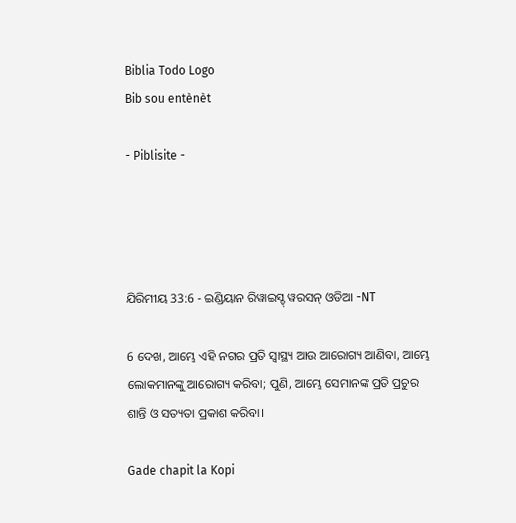Biblia Todo Logo
Bib sou entènèt

- Piblisite -




ଯିରିମୀୟ 33:6 - ଇଣ୍ଡିୟାନ ରିୱାଇସ୍ଡ୍ ୱରସନ୍ ଓଡିଆ -NT

6 ଦେଖ, ଆମ୍ଭେ ଏହି ନଗର ପ୍ରତି ସ୍ୱାସ୍ଥ୍ୟ ଆଉ ଆରୋଗ୍ୟ ଆଣିବା, ଆମ୍ଭେ ଲୋକମାନଙ୍କୁ ଆରୋଗ୍ୟ କରିବା; ପୁଣି, ଆମ୍ଭେ ସେମାନଙ୍କ ପ୍ରତି ପ୍ରଚୁର ଶାନ୍ତି ଓ ସତ୍ୟତା ପ୍ରକାଶ କରିବା।

Gade chapit la Kopi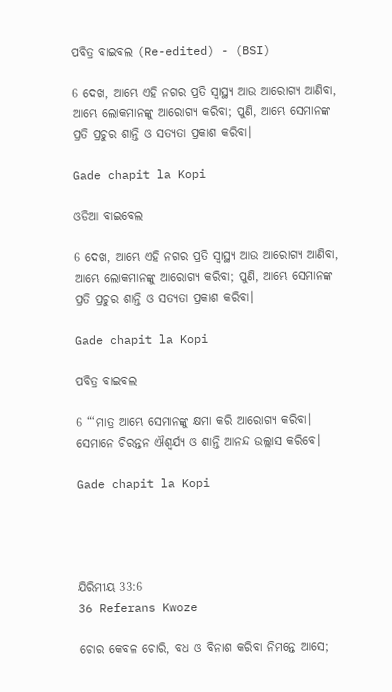ପବିତ୍ର ବାଇବଲ (Re-edited) - (BSI)

6 ଦେଖ, ଆମ୍ଭେ ଏହି ନଗର ପ୍ରତି ସ୍ଵାସ୍ଥ୍ୟ ଆଉ ଆରୋଗ୍ୟ ଆଣିବା, ଆମ୍ଭେ ଲୋକମାନଙ୍କୁ ଆରୋଗ୍ୟ କରିବା; ପୁଣି, ଆମ୍ଭେ ସେମାନଙ୍କ ପ୍ରତି ପ୍ରଚୁର ଶାନ୍ତି ଓ ସତ୍ୟତା ପ୍ରକାଶ କରିବା।

Gade chapit la Kopi

ଓଡିଆ ବାଇବେଲ

6 ଦେଖ, ଆମ୍ଭେ ଏହି ନଗର ପ୍ରତି ସ୍ୱାସ୍ଥ୍ୟ ଆଉ ଆରୋଗ୍ୟ ଆଣିବା, ଆମ୍ଭେ ଲୋକମାନଙ୍କୁ ଆରୋଗ୍ୟ କରିବା; ପୁଣି, ଆମ୍ଭେ ସେମାନଙ୍କ ପ୍ରତି ପ୍ରଚୁର ଶାନ୍ତି ଓ ସତ୍ୟତା ପ୍ରକାଶ କରିବା।

Gade chapit la Kopi

ପବିତ୍ର ବାଇବଲ

6 “‘ମାତ୍ର ଆମ୍ଭେ ସେମାନଙ୍କୁ କ୍ଷମା କରି ଆରୋଗ୍ୟ କରିବା। ସେମାନେ ଚିରନ୍ତନ ଐଶ୍ୱର୍ଯ୍ୟ ଓ ଶାନ୍ତି ଆନନ୍ଦ ଉଲ୍ଲାସ କରିବେ।

Gade chapit la Kopi




ଯିରିମୀୟ 33:6
36 Referans Kwoze

ଚୋର କେବଳ ଚୋରି, ବଧ ଓ ବିନାଶ କରିବା ନିମନ୍ତେ ଆସେ;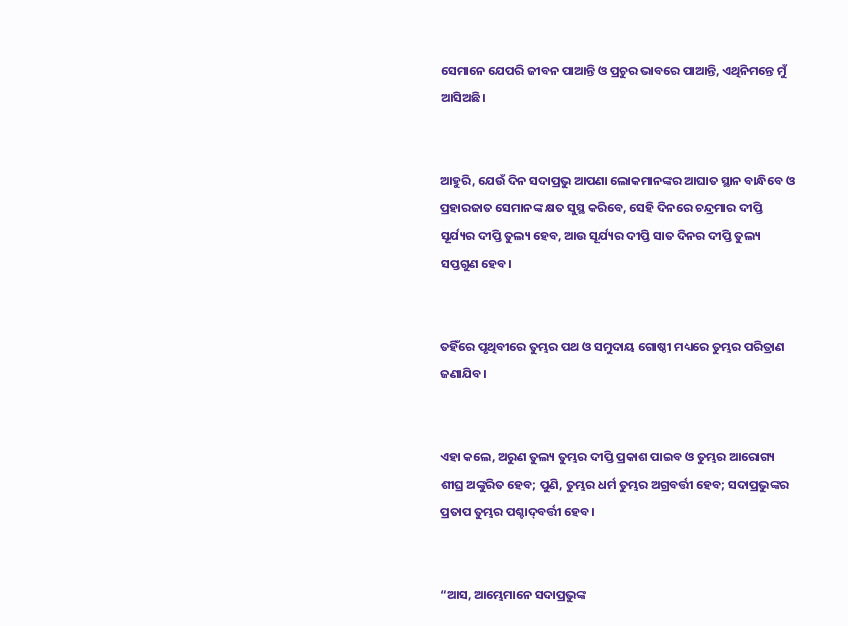ସେମାନେ ଯେପରି ଜୀବନ ପାଆନ୍ତି ଓ ପ୍ରଚୁର ଭାବରେ ପାଆନ୍ତି, ଏଥିନିମନ୍ତେ ମୁଁ ଆସିଅଛି।


ଆହୁରି, ଯେଉଁ ଦିନ ସଦାପ୍ରଭୁ ଆପଣା ଲୋକମାନଙ୍କର ଆଘାତ ସ୍ଥାନ ବାନ୍ଧିବେ ଓ ପ୍ରହାରଜାତ ସେମାନଙ୍କ କ୍ଷତ ସୁସ୍ଥ କରିବେ, ସେହି ଦିନରେ ଚନ୍ଦ୍ରମାର ଦୀପ୍ତି ସୂର୍ଯ୍ୟର ଦୀପ୍ତି ତୁଲ୍ୟ ହେବ, ଆଉ ସୂର୍ଯ୍ୟର ଦୀପ୍ତି ସାତ ଦିନର ଦୀପ୍ତି ତୁଲ୍ୟ ସପ୍ତଗୁଣ ହେବ।


ତହିଁରେ ପୃଥିବୀରେ ତୁମ୍ଭର ପଥ ଓ ସମୁଦାୟ ଗୋଷ୍ଠୀ ମଧ୍ୟରେ ତୁମ୍ଭର ପରିତ୍ରାଣ ଜଣାଯିବ।


ଏହା କଲେ, ଅରୁଣ ତୁଲ୍ୟ ତୁମ୍ଭର ଦୀପ୍ତି ପ୍ରକାଶ ପାଇବ ଓ ତୁମ୍ଭର ଆରୋଗ୍ୟ ଶୀଘ୍ର ଅଙ୍କୁରିତ ହେବ; ପୁଣି, ତୁମ୍ଭର ଧର୍ମ ତୁମ୍ଭର ଅଗ୍ରବର୍ତ୍ତୀ ହେବ; ସଦାପ୍ରଭୁଙ୍କର ପ୍ରତାପ ତୁମ୍ଭର ପଶ୍ଚାଦ୍‍ବର୍ତ୍ତୀ ହେବ।


“ଆସ, ଆମ୍ଭେମାନେ ସଦାପ୍ରଭୁଙ୍କ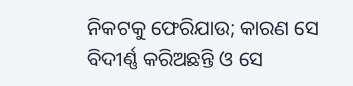ନିକଟକୁ ଫେରିଯାଉ; କାରଣ ସେ ବିଦୀର୍ଣ୍ଣ କରିଅଛନ୍ତି ଓ ସେ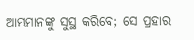ଆମ୍ଭମାନଙ୍କୁ ସୁସ୍ଥ କରିବେ; ସେ ପ୍ରହାର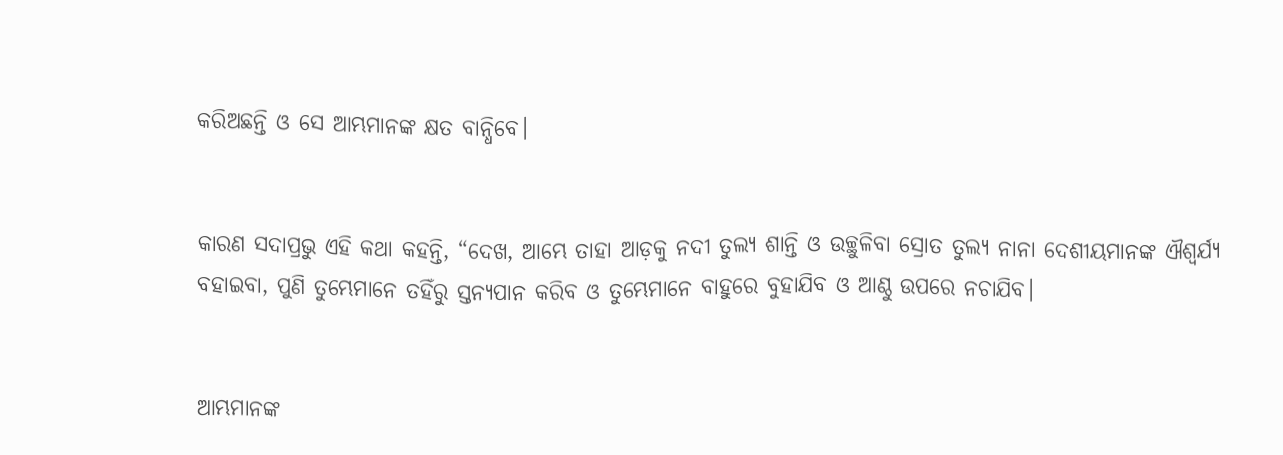କରିଅଛନ୍ତି ଓ ସେ ଆମ୍ଭମାନଙ୍କ କ୍ଷତ ବାନ୍ଧିବେ।


କାରଣ ସଦାପ୍ରଭୁ ଏହି କଥା କହନ୍ତି, “ଦେଖ, ଆମ୍ଭେ ତାହା ଆଡ଼କୁ ନଦୀ ତୁଲ୍ୟ ଶାନ୍ତି ଓ ଉଚ୍ଛୁଳିବା ସ୍ରୋତ ତୁଲ୍ୟ ନାନା ଦେଶୀୟମାନଙ୍କ ଐଶ୍ୱର୍ଯ୍ୟ ବହାଇବା, ପୁଣି ତୁମ୍ଭେମାନେ ତହିଁରୁ ସ୍ତନ୍ୟପାନ କରିବ ଓ ତୁମ୍ଭେମାନେ ବାହୁରେ ବୁହାଯିବ ଓ ଆଣ୍ଠୁ ଉପରେ ନଚାଯିବ।


ଆମ୍ଭମାନଙ୍କ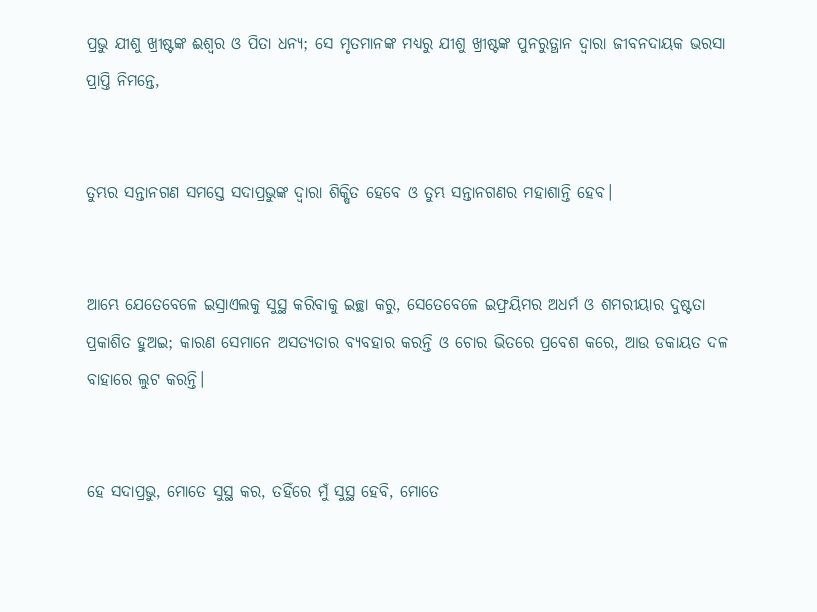ପ୍ରଭୁ ଯୀଶୁ ଖ୍ରୀଷ୍ଟଙ୍କ ଈଶ୍ବର ଓ ପିତା ଧନ୍ୟ; ସେ ମୃତମାନଙ୍କ ମଧ୍ୟରୁ ଯୀଶୁ ଖ୍ରୀଷ୍ଟଙ୍କ ପୁନରୁତ୍ଥାନ ଦ୍ୱାରା ଜୀବନଦାୟକ ଭରସା ପ୍ରାପ୍ତି ନିମନ୍ତେ,


ତୁମ୍ଭର ସନ୍ତାନଗଣ ସମସ୍ତେ ସଦାପ୍ରଭୁଙ୍କ ଦ୍ୱାରା ଶିକ୍ଷିତ ହେବେ ଓ ତୁମ୍ଭ ସନ୍ତାନଗଣର ମହାଶାନ୍ତି ହେବ।


ଆମ୍ଭେ ଯେତେବେଳେ ଇସ୍ରାଏଲକୁ ସୁସ୍ଥ କରିବାକୁ ଇଚ୍ଛା କରୁ, ସେତେବେଳେ ଇଫ୍ରୟିମର ଅଧର୍ମ ଓ ଶମରୀୟାର ଦୁଷ୍ଟତା ପ୍ରକାଶିତ ହୁଅଇ; କାରଣ ସେମାନେ ଅସତ୍ୟତାର ବ୍ୟବହାର କରନ୍ତି ଓ ଚୋର ଭିତରେ ପ୍ରବେଶ କରେ, ଆଉ ଡକାୟତ ଦଳ ବାହାରେ ଲୁଟ କରନ୍ତି।


ହେ ସଦାପ୍ରଭୁ, ମୋତେ ସୁସ୍ଥ କର, ତହିଁରେ ମୁଁ ସୁସ୍ଥ ହେବି, ମୋତେ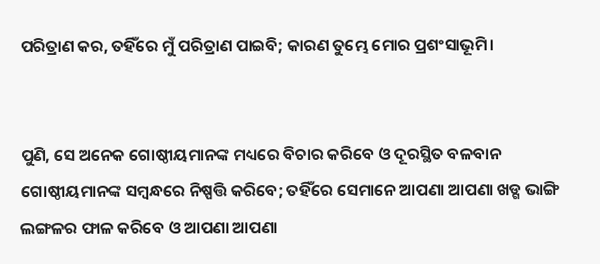ପରିତ୍ରାଣ କର, ତହିଁରେ ମୁଁ ପରିତ୍ରାଣ ପାଇବି; କାରଣ ତୁମ୍ଭେ ମୋର ପ୍ରଶଂସାଭୂମି।


ପୁଣି, ସେ ଅନେକ ଗୋଷ୍ଠୀୟମାନଙ୍କ ମଧ୍ୟରେ ବିଚାର କରିବେ ଓ ଦୂରସ୍ଥିତ ବଳବାନ ଗୋଷ୍ଠୀୟମାନଙ୍କ ସମ୍ବନ୍ଧରେ ନିଷ୍ପତ୍ତି କରିବେ; ତହିଁରେ ସେମାନେ ଆପଣା ଆପଣା ଖଡ୍ଗ ଭାଙ୍ଗି ଲଙ୍ଗଳର ଫାଳ କରିବେ ଓ ଆପଣା ଆପଣା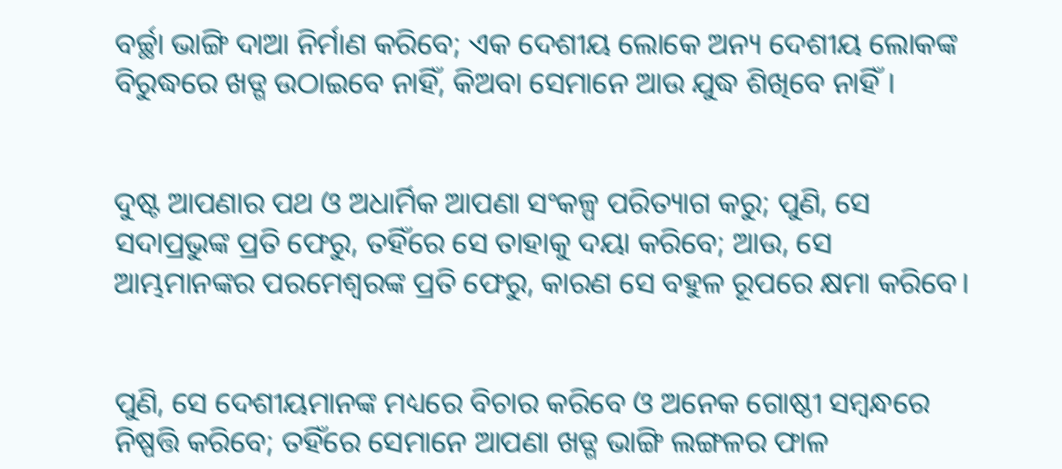ବର୍ଚ୍ଛା ଭାଙ୍ଗି ଦାଆ ନିର୍ମାଣ କରିବେ; ଏକ ଦେଶୀୟ ଲୋକେ ଅନ୍ୟ ଦେଶୀୟ ଲୋକଙ୍କ ବିରୁଦ୍ଧରେ ଖଡ୍ଗ ଉଠାଇବେ ନାହିଁ, କିଅବା ସେମାନେ ଆଉ ଯୁଦ୍ଧ ଶିଖିବେ ନାହିଁ।


ଦୁଷ୍ଟ ଆପଣାର ପଥ ଓ ଅଧାର୍ମିକ ଆପଣା ସଂକଳ୍ପ ପରିତ୍ୟାଗ କରୁ; ପୁଣି, ସେ ସଦାପ୍ରଭୁଙ୍କ ପ୍ରତି ଫେରୁ, ତହିଁରେ ସେ ତାହାକୁ ଦୟା କରିବେ; ଆଉ, ସେ ଆମ୍ଭମାନଙ୍କର ପରମେଶ୍ୱରଙ୍କ ପ୍ରତି ଫେରୁ, କାରଣ ସେ ବହୁଳ ରୂପରେ କ୍ଷମା କରିବେ।


ପୁଣି, ସେ ଦେଶୀୟମାନଙ୍କ ମଧ୍ୟରେ ବିଚାର କରିବେ ଓ ଅନେକ ଗୋଷ୍ଠୀ ସମ୍ବନ୍ଧରେ ନିଷ୍ପତ୍ତି କରିବେ; ତହିଁରେ ସେମାନେ ଆପଣା ଖଡ୍ଗ ଭାଙ୍ଗି ଲଙ୍ଗଳର ଫାଳ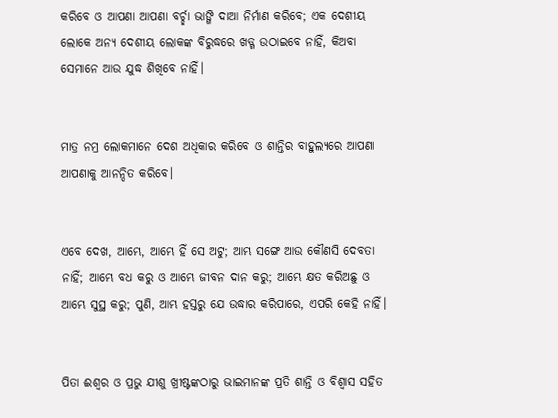କରିବେ ଓ ଆପଣା ଆପଣା ବର୍ଚ୍ଛା ଭାଙ୍ଗି ଦାଆ ନିର୍ମାଣ କରିବେ; ଏକ ଦେଶୀୟ ଲୋକେ ଅନ୍ୟ ଦେଶୀୟ ଲୋକଙ୍କ ବିରୁଦ୍ଧରେ ଖଡ୍ଗ ଉଠାଇବେ ନାହିଁ, କିଅବା ସେମାନେ ଆଉ ଯୁଦ୍ଧ ଶିଖିବେ ନାହିଁ।


ମାତ୍ର ନମ୍ର ଲୋକମାନେ ଦେଶ ଅଧିକାର କରିବେ ଓ ଶାନ୍ତିର ବାହୁଲ୍ୟରେ ଆପଣା ଆପଣାକୁ ଆନନ୍ଦିତ କରିବେ।


ଏବେ ଦେଖ, ଆମ୍ଭେ, ଆମ୍ଭେ ହିଁ ସେ ଅଟୁ; ଆମ୍ଭ ସଙ୍ଗେ ଆଉ କୌଣସି ଦେବତା ନାହିଁ; ଆମ୍ଭେ ବଧ କରୁ ଓ ଆମ୍ଭେ ଜୀବନ ଦାନ କରୁ; ଆମ୍ଭେ କ୍ଷତ କରିଅଛୁ ଓ ଆମ୍ଭେ ସୁସ୍ଥ କରୁ; ପୁଣି, ଆମ୍ଭ ହସ୍ତରୁ ଯେ ଉଦ୍ଧାର କରିପାରେ, ଏପରି କେହି ନାହିଁ।


ପିତା ଈଶ୍ବର ଓ ପ୍ରଭୁ ଯୀଶୁ ଖ୍ରୀଷ୍ଟଙ୍କଠାରୁ ଭାଇମାନଙ୍କ ପ୍ରତି ଶାନ୍ତି ଓ ବିଶ୍ୱାସ ସହିତ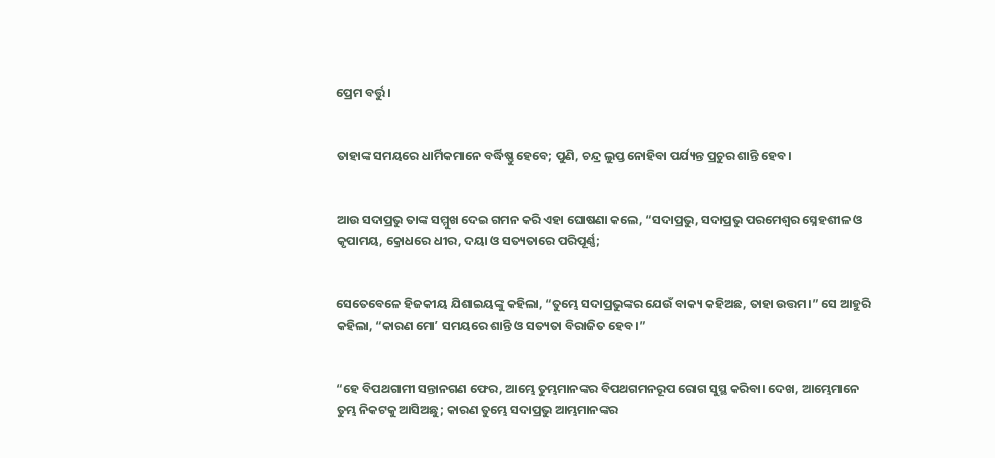ପ୍ରେମ ବର୍ତ୍ତୁ।


ତାହାଙ୍କ ସମୟରେ ଧାର୍ମିକମାନେ ବର୍ଦ୍ଧିଷ୍ଣୁ ହେବେ; ପୁଣି, ଚନ୍ଦ୍ର ଲୁପ୍ତ ନୋହିବା ପର୍ଯ୍ୟନ୍ତ ପ୍ରଚୁର ଶାନ୍ତି ହେବ।


ଆଉ ସଦାପ୍ରଭୁ ତାଙ୍କ ସମ୍ମୁଖ ଦେଇ ଗମନ କରି ଏହା ଘୋଷଣା କଲେ, “ସଦାପ୍ରଭୁ, ସଦାପ୍ରଭୁ ପରମେଶ୍ୱର ସ୍ନେହଶୀଳ ଓ କୃପାମୟ, କ୍ରୋଧରେ ଧୀର, ଦୟା ଓ ସତ୍ୟତାରେ ପରିପୂର୍ଣ୍ଣ;


ସେତେବେଳେ ହିଜକୀୟ ଯିଶାଇୟଙ୍କୁ କହିଲା, “ତୁମ୍ଭେ ସଦାପ୍ରଭୁଙ୍କର ଯେଉଁ ବାକ୍ୟ କହିଅଛ, ତାହା ଉତ୍ତମ।” ସେ ଆହୁରି କହିଲା, “କାରଣ ମୋʼ ସମୟରେ ଶାନ୍ତି ଓ ସତ୍ୟତା ବିରାଜିତ ହେବ।”


“ହେ ବିପଥଗାମୀ ସନ୍ତାନଗଣ ଫେର, ଆମ୍ଭେ ତୁମ୍ଭମାନଙ୍କର ବିପଥଗମନରୂପ ରୋଗ ସୁସ୍ଥ କରିବା। ଦେଖ, ଆମ୍ଭେମାନେ ତୁମ୍ଭ ନିକଟକୁ ଆସିଅଛୁ; କାରଣ ତୁମ୍ଭେ ସଦାପ୍ରଭୁ ଆମ୍ଭମାନଙ୍କର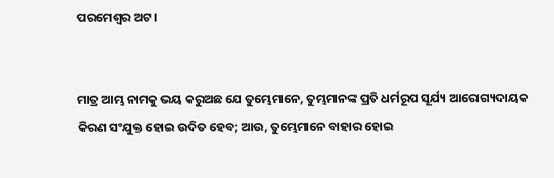ପରମେଶ୍ୱର ଅଟ।


ମାତ୍ର ଆମ୍ଭ ନାମକୁ ଭୟ କରୁଅଛ ଯେ ତୁମ୍ଭେମାନେ, ତୁମ୍ଭମାନଙ୍କ ପ୍ରତି ଧର୍ମରୂପ ସୂର୍ଯ୍ୟ ଆରୋଗ୍ୟଦାୟକ କିରଣ ସଂଯୁକ୍ତ ହୋଇ ଉଦିତ ହେବ; ଆଉ, ତୁମ୍ଭେମାନେ ବାହାର ହୋଇ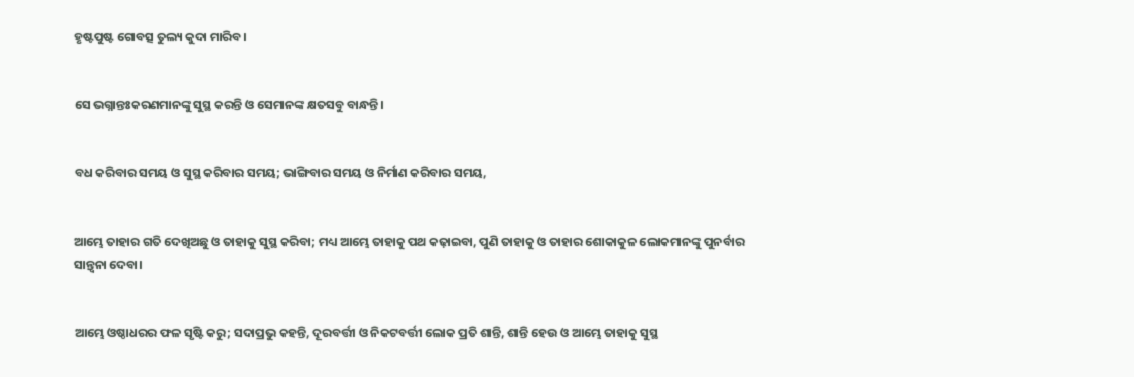ହୃଷ୍ଟପୁଷ୍ଟ ଗୋବତ୍ସ ତୁଲ୍ୟ କୁଦା ମାରିବ।


ସେ ଭଗ୍ନାନ୍ତଃକରଣମାନଙ୍କୁ ସୁସ୍ଥ କରନ୍ତି ଓ ସେମାନଙ୍କ କ୍ଷତସବୁ ବାନ୍ଧନ୍ତି।


ବଧ କରିବାର ସମୟ ଓ ସୁସ୍ଥ କରିବାର ସମୟ; ଭାଙ୍ଗିବାର ସମୟ ଓ ନିର୍ମାଣ କରିବାର ସମୟ,


ଆମ୍ଭେ ତାହାର ଗତି ଦେଖିଅଛୁ ଓ ତାହାକୁ ସୁସ୍ଥ କରିବା; ମଧ୍ୟ ଆମ୍ଭେ ତାହାକୁ ପଥ କଢ଼ାଇବା, ପୁଣି ତାହାକୁ ଓ ତାହାର ଶୋକାକୁଳ ଲୋକମାନଙ୍କୁ ପୁନର୍ବାର ସାନ୍ତ୍ୱନା ଦେବା।


ଆମ୍ଭେ ଓଷ୍ଠାଧରର ଫଳ ସୃଷ୍ଟି କରୁ; ସଦାପ୍ରଭୁ କହନ୍ତି, ଦୂରବର୍ତ୍ତୀ ଓ ନିକଟବର୍ତ୍ତୀ ଲୋକ ପ୍ରତି ଶାନ୍ତି, ଶାନ୍ତି ହେଉ ଓ ଆମ୍ଭେ ତାହାକୁ ସୁସ୍ଥ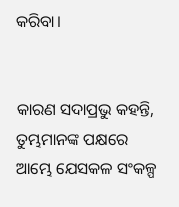କରିବା।


କାରଣ ସଦାପ୍ରଭୁ କହନ୍ତି, ତୁମ୍ଭମାନଙ୍କ ପକ୍ଷରେ ଆମ୍ଭେ ଯେସକଳ ସଂକଳ୍ପ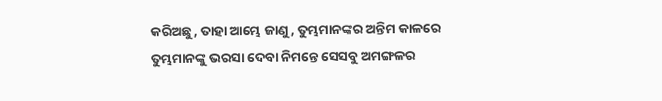କରିଅଛୁ, ତାହା ଆମ୍ଭେ ଜାଣୁ, ତୁମ୍ଭମାନଙ୍କର ଅନ୍ତିମ କାଳରେ ତୁମ୍ଭମାନଙ୍କୁ ଭରସା ଦେବା ନିମନ୍ତେ ସେସବୁ ଅମଙ୍ଗଳର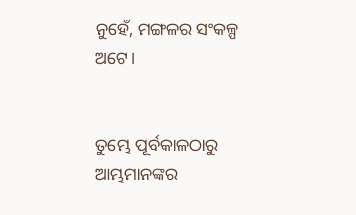ନୁହେଁ, ମଙ୍ଗଳର ସଂକଳ୍ପ ଅଟେ।


ତୁମ୍ଭେ ପୂର୍ବକାଳଠାରୁ ଆମ୍ଭମାନଙ୍କର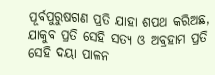ପୂର୍ବପୁରୁଷଗଣ ପ୍ରତି ଯାହା ଶପଥ କରିଅଛ, ଯାକୁବ ପ୍ରତି ସେହି ସତ୍ୟ ଓ ଅବ୍ରହାମ ପ୍ରତି ସେହି ଦୟା ପାଳନ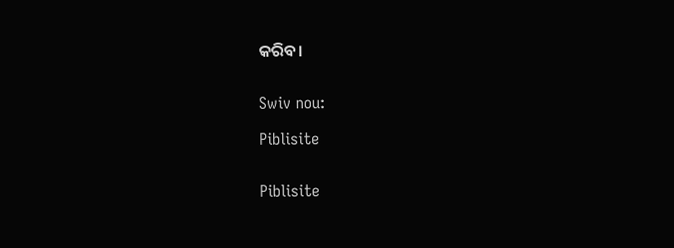କରିବ।


Swiv nou:

Piblisite


Piblisite